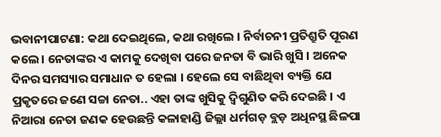ଭବାନୀପାଟଣା: କଥା ଦେଇଥିଲେ, କଥା ରଖିଲେ । ନିର୍ବାଚନୀ ପ୍ରତିଶ୍ରୁତି ପୂରଣ କଲେ । ନେତାଙ୍କର ଏ କାମକୁ ଦେଖିବା ପରେ ଜନତା ବି ଭାରି ଖୁସି । ଅନେକ ଦିନର ସମସ୍ୟାର ସମାଧାନ ତ ହେଲା । ହେଲେ ସେ ବାଛିଥିବା ବ୍ୟକ୍ତି ଯେ ପ୍ରକୃତରେ ଜଣେ ସଚ୍ଚା ନେତା.. ଏହା ତାଙ୍କ ଖୁସିକୁ ଦ୍ୱିଗୁଣିତ କରି ଦେଇଛି । ଏ ନିଆରା ନେତା ଜଣକ ହେଉଛନ୍ତି କଳାହାଣ୍ଡି ଜିଲ୍ଲା ଧର୍ମଗଡ଼ ବ୍ଲଡ଼ ଅଧିନସ୍ଥ ଛିଳପା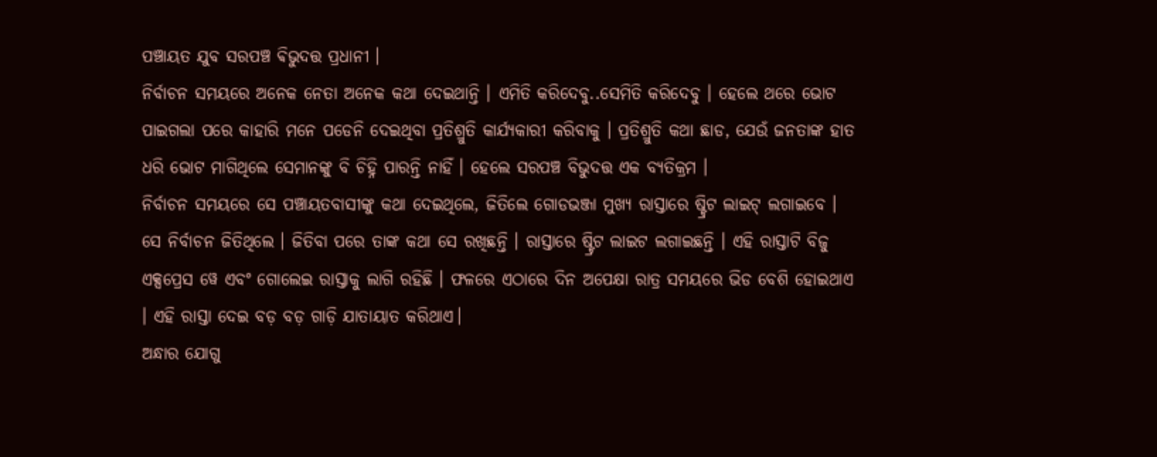ପଞ୍ଚାୟତ ଯୁବ ସରପଞ୍ଚ ଵିଭୁଦତ୍ତ ପ୍ରଧାନୀ ।
ନିର୍ବାଚନ ସମୟରେ ଅନେକ ନେତା ଅନେକ କଥା ଦେଇଥାନ୍ତି । ଏମିତି କରିଦେବୁ..ସେମିତି କରିଦେବୁ । ହେଲେ ଥରେ ଭୋଟ ପାଇଗଲା ପରେ କାହାରି ମନେ ପଡେନି ଦେଇଥିବା ପ୍ରତିଶ୍ରୁତି କାର୍ଯ୍ୟକାରୀ କରିବାକୁ । ପ୍ରତିଶ୍ରୁତି କଥା ଛାଡ, ଯେଉଁ ଜନତାଙ୍କ ହାତ ଧରି ଭୋଟ ମାଗିଥିଲେ ସେମାନଙ୍କୁ ବି ଚିହ୍ନି ପାରନ୍ତି ନାହିଁ । ହେଲେ ସରପଞ୍ଚ ବିଭୁଦତ୍ତ ଏକ ବ୍ୟତିକ୍ରମ ।
ନିର୍ବାଚନ ସମୟରେ ସେ ପଞ୍ଚାୟତବାସୀଙ୍କୁ କଥା ଦେଇଥିଲେ, ଜିତିଲେ ଗୋଡଭଞ୍ଜା ମୁଖ୍ୟ ରାସ୍ତାରେ ଷ୍ଟ୍ରିଟ ଲାଇଟ୍ ଲଗାଇବେ । ସେ ନିର୍ବାଚନ ଜିତିଥିଲେ । ଜିତିବା ପରେ ତାଙ୍କ କଥା ସେ ରଖିଛନ୍ତି । ରାସ୍ତାରେ ଷ୍ଟ୍ରିଟ ଲାଇଟ ଲଗାଇଛନ୍ତି । ଏହି ରାସ୍ତାଟି ବିଜୁ ଏକ୍ସପ୍ରେସ ୱେ ଏବଂ ଗୋଲେଇ ରାସ୍ତାକୁ ଲାଗି ରହିଛି । ଫଳରେ ଏଠାରେ ଦିନ ଅପେକ୍ଷା ରାତ୍ର ସମୟରେ ଭିଡ ବେଶି ହୋଇଥାଏ । ଏହି ରାସ୍ତା ଦେଇ ବଡ଼ ବଡ଼ ଗାଡ଼ି ଯାତାୟାତ କରିଥାଏ।
ଅନ୍ଧାର ଯୋଗୁ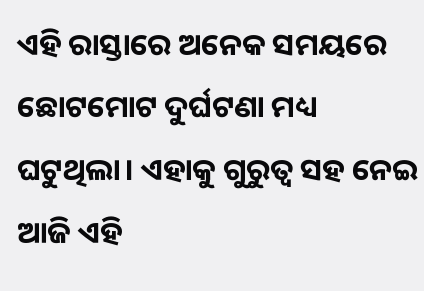ଏହି ରାସ୍ତାରେ ଅନେକ ସମୟରେ ଛୋଟମୋଟ ଦୁର୍ଘଟଣା ମଧ୍ୟ ଘଟୁଥିଲା। ଏହାକୁ ଗୁରୁତ୍ୱ ସହ ନେଇ ଆଜି ଏହି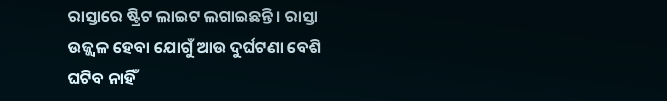ରାସ୍ତାରେ ଷ୍ଟ୍ରିଟ ଲାଇଟ ଲଗାଇଛନ୍ତି । ରାସ୍ତା ଉଜ୍ଜ୍ୱଳ ହେବା ଯୋଗୁଁ ଆଉ ଦୁର୍ଘଟଣା ବେଶି ଘଟିବ ନାହିଁ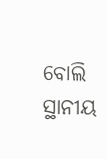ବୋଲି ସ୍ଥାନୀୟ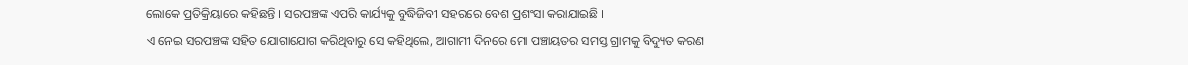ଲୋକେ ପ୍ରତିକ୍ରିୟାରେ କହିଛନ୍ତି । ସରପଞ୍ଚଙ୍କ ଏପରି କାର୍ଯ୍ୟକୁ ବୁଦ୍ଧିଜିବୀ ସହରରେ ବେଶ ପ୍ରଶଂସା କରାଯାଇଛି ।
ଏ ନେଇ ସରପଞ୍ଚଙ୍କ ସହିତ ଯୋଗାଯୋଗ କରିଥିବାରୁ ସେ କହିଥିଲେ, ଆଗାମୀ ଦିନରେ ମୋ ପଞ୍ଚାୟତର ସମସ୍ତ ଗ୍ରାମକୁ ବିଦ୍ୟୁତ କରଣ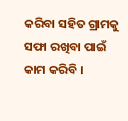କରିବା ସହିତ ଗ୍ରାମକୁ ସଫା ରଖିବା ପାଇଁ କାମ କରିବି ।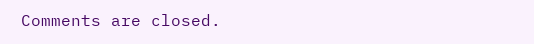Comments are closed.